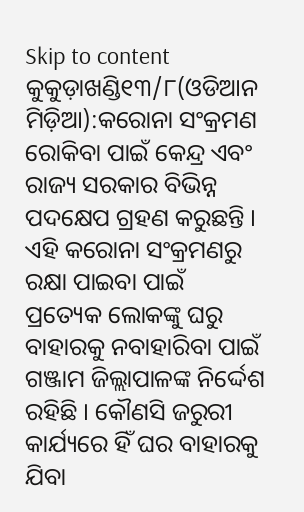Skip to content
କୁକୁଡ଼ାଖଣ୍ଡି୧୩/୮(ଓଡିଆନ ମିଡ଼ିଆ):କରୋନା ସଂକ୍ରମଣ ରୋକିବା ପାଇଁ କେନ୍ଦ୍ର ଏବଂ ରାଜ୍ୟ ସରକାର ବିଭିନ୍ନ ପଦକ୍ଷେପ ଗ୍ରହଣ କରୁଛନ୍ତି । ଏହି କରୋନା ସଂକ୍ରମଣରୁ ରକ୍ଷା ପାଇବା ପାଇଁ ପ୍ରତ୍ୟେକ ଲୋକଙ୍କୁ ଘରୁ ବାହାରକୁ ନବାହାରିବା ପାଇଁ ଗଞ୍ଜାମ ଜିଲ୍ଲାପାଳଙ୍କ ନିର୍ଦ୍ଦେଶ ରହିଛି । କୌଣସି ଜରୁରୀ କାର୍ଯ୍ୟରେ ହିଁ ଘର ବାହାରକୁ ଯିବା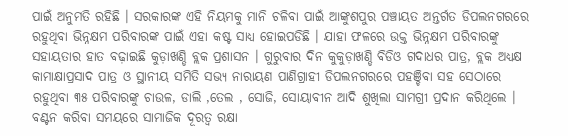ପାଇଁ ଅନୁମତି ରହିଛି । ସରକାରଙ୍କ ଏହି ନିୟମକୁ ମାନି ଚଳିବା ପାଇଁ ଆଙ୍କୁଶପୁର ପଞ୍ଚାୟତ ଅନ୍ତର୍ଗତ ଡିପଲନଗରରେ ରହୁଥିବା ଭିନ୍ନକ୍ଷମ ପରିବାରଙ୍କ ପାଇଁ ଏହା କଷ୍ଟ ସାଧ୍ୟ ହୋଇପଡିଛି । ଯାହା ଫଳରେ ଉକ୍ତ ଭିନ୍ନକ୍ଷମ ପରିବାରଙ୍କୁ ସହାୟତାର ହାତ ବଢ଼ାଇଛି କୁଡ଼ାଖଣ୍ଡି ବ୍ଲକ ପ୍ରଶାସନ । ଗୁରୁବାର ଦିନ କୁକୁଡ଼ାଖଣ୍ଡି ବିଡିଓ ଗଦାଧର ପାତ୍ର, ବ୍ଲକ ଅଧ୍ୟକ୍ଷ କାମାକ୍ଷାପ୍ରସାଦ ପାତ୍ର ଓ ସ୍ଥାନୀୟ ସମିତି ସଭ୍ୟ ନାରାୟଣ ପାଣିଗ୍ରାହୀ ଡିପଲନଗରରେ ପହଞ୍ଚିବା ସହ ସେଠାରେ ରହୁଥିବା ୩୫ ପରିବାରଙ୍କୁ ଚାଉଳ, ଡାଲି ,ତେଲ , ସୋଜି, ସୋୟାବୀନ ଆଦି ଶୁଖିଲା ସାମଗ୍ରୀ ପ୍ରଦାନ କରିଥିଲେ । ବଣ୍ଟନ କରିବା ସମୟରେ ସାମାଜିକ ଦୂରତ୍ୱ ରକ୍ଷା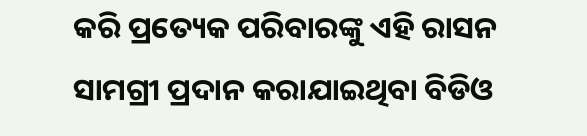କରି ପ୍ରତ୍ୟେକ ପରିବାରଙ୍କୁ ଏହି ରାସନ ସାମଗ୍ରୀ ପ୍ରଦାନ କରାଯାଇଥିବା ବିଡିଓ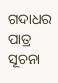ଗଦାଧର ପାତ୍ର ସୂଚନା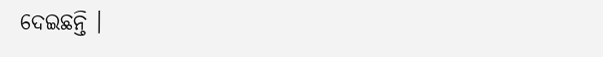ଦେଇଛନ୍ତି ।